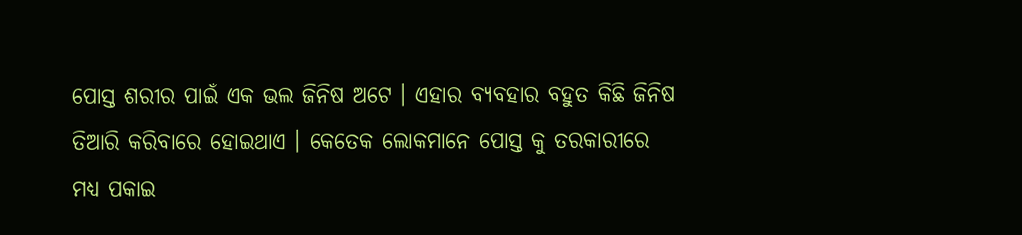ପୋସ୍ତ ଶରୀର ପାଇଁ ଏକ ଭଲ ଜିନିଷ ଅଟେ । ଏହାର ବ୍ୟବହାର ବହୁତ କିଛି ଜିନିଷ ତିଆରି କରିବାରେ ହୋଇଥାଏ । କେତେକ ଲୋକମାନେ ପୋସ୍ତ କୁ ତରକାରୀରେ ମଧ୍ୟ ପକାଇ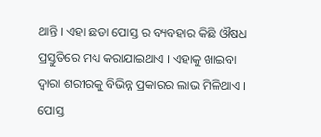ଥାନ୍ତି । ଏହା ଛଡା ପୋସ୍ତ ର ବ୍ୟବହାର କିଛି ଔଷଧ ପ୍ରସ୍ତୁତିରେ ମଧ୍ୟ କରାଯାଇଥାଏ । ଏହାକୁ ଖାଇବା ଦ୍ଵାରା ଶରୀରକୁ ବିଭିନ୍ନ ପ୍ରକାରର ଲାଭ ମିଳିଥାଏ ।
ପୋସ୍ତ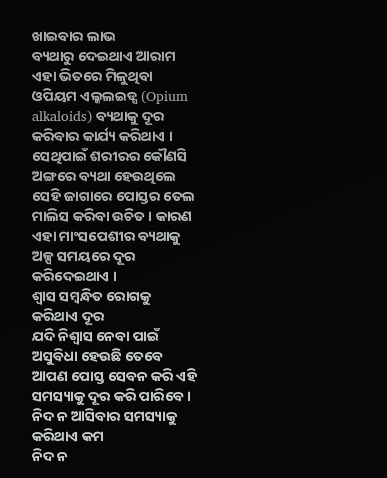ଖାଇବାର ଲାଭ
ବ୍ୟଥାରୁ ଦେଇଥାଏ ଆରାମ
ଏହା ଭିତରେ ମିଳୁଥିବା ଓପିୟମ ଏଲ୍କଲଇଡ୍ସ (Opium alkaloids) ବ୍ୟଥାକୁ ଦୂର କରିବାର କାର୍ଯ୍ୟ କରିଥାଏ । ସେଥିପାଇଁ ଶରୀରର କୌଣସି ଅଙ୍ଗରେ ବ୍ୟଥା ହେଉଥିଲେ ସେହି ଜାଗାରେ ପୋସ୍ତର ତେଲ ମାଲିସ କରିବା ଉଚିତ । କାରଣ ଏହା ମାଂସପେଶୀର ବ୍ୟଥାକୁ ଅଳ୍ପ ସମୟରେ ଦୂର କରିଦେଇଥାଏ ।
ଶ୍ଵାସ ସମ୍ବନ୍ଧିତ ରୋଗକୁ କରିଥାଏ ଦୂର
ଯଦି ନିଶ୍ଵାସ ନେବା ପାଇଁ ଅସୁବିଧା ହେଉଛି ତେବେ ଆପଣ ପୋସ୍ତ ସେବନ କରି ଏହି ସମସ୍ୟାକୁ ଦୂର କରି ପାରିବେ ।
ନିଦ ନ ଆସିବାର ସମସ୍ୟାକୁ କରିଥାଏ କମ
ନିଦ ନ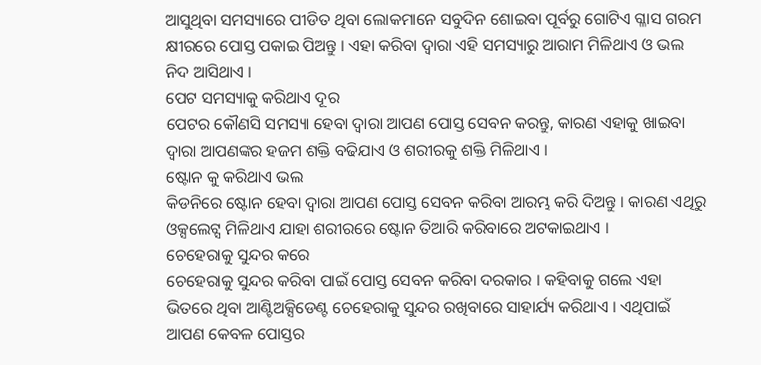ଆସୁଥିବା ସମସ୍ୟାରେ ପୀଡିତ ଥିବା ଲୋକମାନେ ସବୁଦିନ ଶୋଇବା ପୂର୍ବରୁ ଗୋଟିଏ ଗ୍ଳାସ ଗରମ କ୍ଷୀରରେ ପୋସ୍ତ ପକାଇ ପିଅନ୍ତୁ । ଏହା କରିବା ଦ୍ଵାରା ଏହି ସମସ୍ୟାରୁ ଆରାମ ମିଳିଥାଏ ଓ ଭଲ ନିଦ ଆସିଥାଏ ।
ପେଟ ସମସ୍ୟାକୁ କରିଥାଏ ଦୂର
ପେଟର କୌଣସି ସମସ୍ୟା ହେବା ଦ୍ଵାରା ଆପଣ ପୋସ୍ତ ସେବନ କରନ୍ତୁ, କାରଣ ଏହାକୁ ଖାଇବା ଦ୍ଵାରା ଆପଣଙ୍କର ହଜମ ଶକ୍ତି ବଢିଯାଏ ଓ ଶରୀରକୁ ଶକ୍ତି ମିଳିଥାଏ ।
ଷ୍ଟୋନ କୁ କରିଥାଏ ଭଲ
କିଡନିରେ ଷ୍ଟୋନ ହେବା ଦ୍ଵାରା ଆପଣ ପୋସ୍ତ ସେବନ କରିବା ଆରମ୍ଭ କରି ଦିଅନ୍ତୁ । କାରଣ ଏଥିରୁ ଓକ୍ସଲେଟ୍ସ ମିଳିଥାଏ ଯାହା ଶରୀରରେ ଷ୍ଟୋନ ତିଆରି କରିବାରେ ଅଟକାଇଥାଏ ।
ଚେହେରାକୁ ସୁନ୍ଦର କରେ
ଚେହେରାକୁ ସୁନ୍ଦର କରିବା ପାଇଁ ପୋସ୍ତ ସେବନ କରିବା ଦରକାର । କହିବାକୁ ଗଲେ ଏହା ଭିତରେ ଥିବା ଆଣ୍ଟିଅକ୍ସିଡେଣ୍ଟ ଚେହେରାକୁ ସୁନ୍ଦର ରଖିବାରେ ସାହାର୍ଯ୍ୟ କରିଥାଏ । ଏଥିପାଇଁ ଆପଣ କେବଳ ପୋସ୍ତର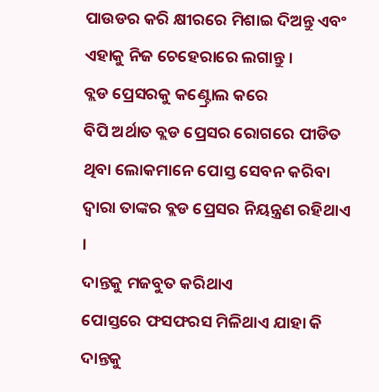ପାଉଡର କରି କ୍ଷୀରରେ ମିଶାଇ ଦିଅନ୍ତୁ ଏବଂ ଏହାକୁ ନିଜ ଚେହେରାରେ ଲଗାନ୍ତୁ ।
ବ୍ଲଡ ପ୍ରେସରକୁ କଣ୍ଟ୍ରୋଲ କରେ
ବିପି ଅର୍ଥାତ ବ୍ଲଡ ପ୍ରେସର ରୋଗରେ ପୀଡିତ ଥିବା ଲୋକମାନେ ପୋସ୍ତ ସେବନ କରିବା ଦ୍ଵାରା ତାଙ୍କର ବ୍ଲଡ ପ୍ରେସର ନିୟନ୍ତ୍ରଣ ରହିଥାଏ ।
ଦାନ୍ତକୁ ମଜବୁତ କରିଥାଏ
ପୋସ୍ତରେ ଫସଫରସ ମିଳିଥାଏ ଯାହା କି ଦାନ୍ତକୁ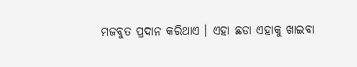ମଜବୁତ ପ୍ରଦାନ କରିଥାଏ । ଏହା ଛଡା ଏହାକୁ ଖାଇବା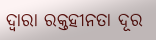ଦ୍ଵାରା ରକ୍ତହୀନତା ଦୂର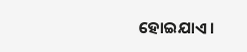ହୋଇଯାଏ ।